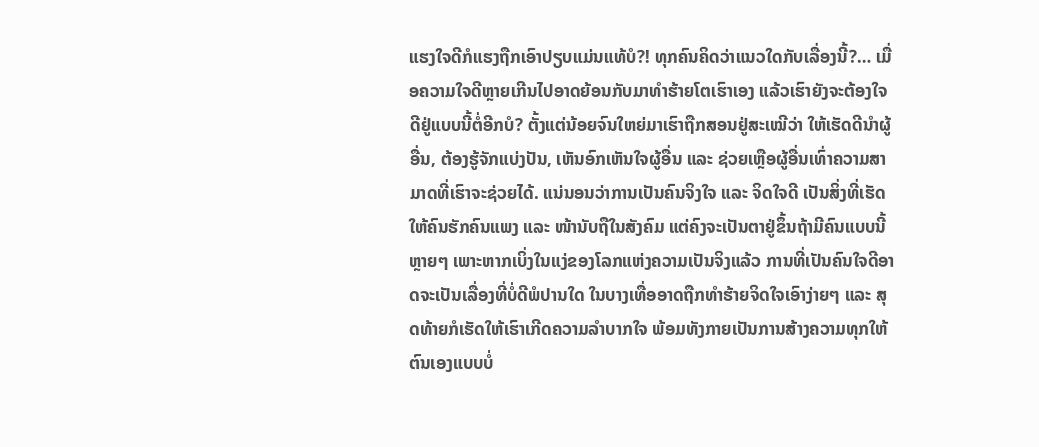ແຮງໃຈດີກໍແຮງຖືກເອົາປຽບແມ່ນແທ້ບໍ?! ທຸກຄົນຄິດວ່າແນວໃດກັບເລື່ອງນີ້?… ເມື່ອຄວາມໃຈດີຫຼາຍເກີນໄປອາດຍ້ອນກັບມາທຳຮ້າຍໂຕເຮົາເອງ ແລ້ວເຮົາຍັງຈະຕ້ອງໃຈດີຢູ່ແບບນີ້ຕໍ່ອີກບໍ? ຕັ້ງແຕ່ນ້ອຍຈົນໃຫຍ່ມາເຮົາຖືກສອນຢູ່ສະເໝີວ່າ ໃຫ້ເຮັດດີນໍາຜູ້ອື່ນ, ຕ້ອງຮູ້ຈັກແບ່ງປັນ, ເຫັນອົກເຫັນໃຈຜູ້ອື່ນ ແລະ ຊ່ວຍເຫຼືອຜູ້ອື່ນເທົ່າຄວາມສາມາດທີ່ເຮົາຈະຊ່ວຍໄດ້. ແນ່ນອນວ່າການເປັນຄົນຈິງໃຈ ແລະ ຈິດໃຈດີ ເປັນສິ່ງທີ່ເຮັດໃຫ້ຄົນຮັກຄົນແພງ ແລະ ໜ້ານັບຖືໃນສັງຄົມ ແຕ່ຄົງຈະເປັນຕາຢູ່ຂຶ້ນຖ້າມີຄົນແບບນີ້ຫຼາຍໆ ເພາະຫາກເບິ່ງໃນແງ່ຂອງໂລກແຫ່ງຄວາມເປັນຈິງແລ້ວ ການທີ່ເປັນຄົນໃຈດີອາດຈະເປັນເລື່ອງທີ່ບໍ່ດີພໍປານໃດ ໃນບາງເທື່ອອາດຖືກທຳຮ້າຍຈິດໃຈເອົາງ່າຍໆ ແລະ ສຸດທ້າຍກໍເຮັດໃຫ້ເຮົາເກີດຄວາມລຳບາກໃຈ ພ້ອມທັງກາຍເປັນການສ້າງຄວາມທຸກໃຫ້ຕົນເອງແບບບໍ່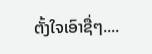ຕັ້ງໃຈເອົາຊື່ໆ....